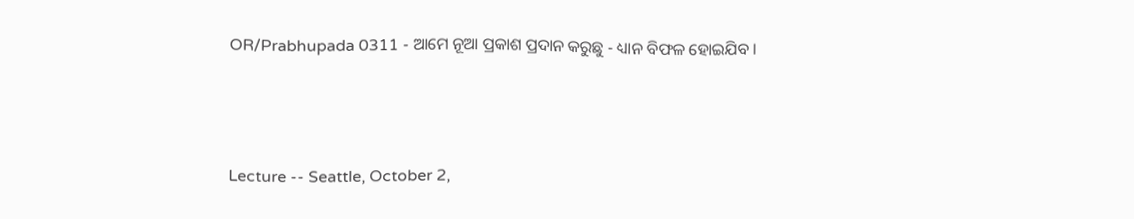OR/Prabhupada 0311 - ଆମେ ନୂଆ ପ୍ରକାଶ ପ୍ରଦାନ କରୁଛୁ - ଧ୍ୟାନ ବିଫଳ ହୋଇଯିବ ।



Lecture -- Seattle, October 2,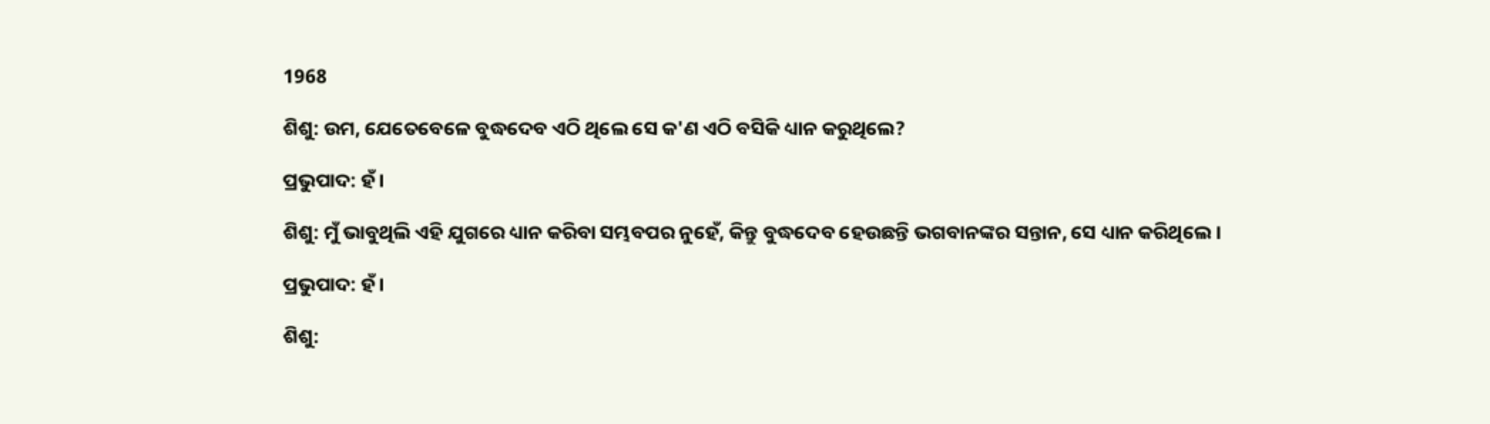1968

ଶିଶୁ: ଉମ, ଯେତେବେଳେ ବୁଦ୍ଧଦେବ ଏଠି ଥିଲେ ସେ କ'ଣ ଏଠି ବସିକି ଧ୍ୟାନ କରୁଥିଲେ?

ପ୍ରଭୁପାଦ: ହଁ ।

ଶିଶୁ: ମୁଁ ଭାବୁଥିଲି ଏହି ଯୁଗରେ ଧ୍ୟାନ କରିବା ସମ୍ଭବପର ନୁହେଁ, କିନ୍ତୁ ବୁଦ୍ଧଦେବ ହେଉଛନ୍ତି ଭଗବାନଙ୍କର ସନ୍ତାନ, ସେ ଧ୍ୟାନ କରିଥିଲେ ।

ପ୍ରଭୁପାଦ: ହଁ ।

ଶିଶୁ: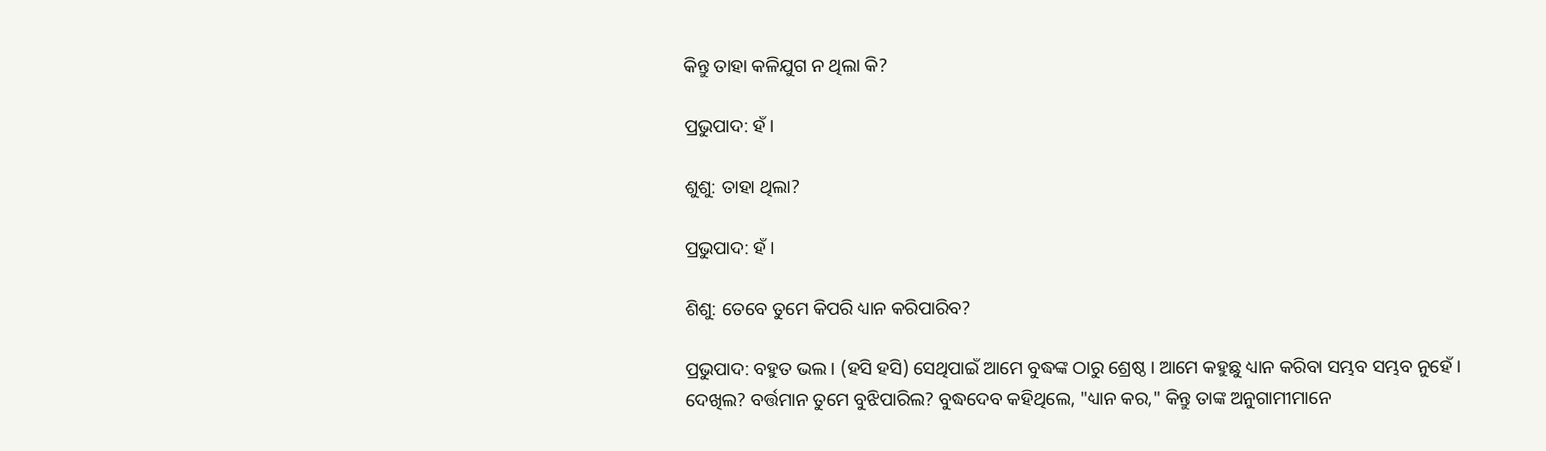କିନ୍ତୁ ତାହା କଳିଯୁଗ ନ ଥିଲା କି?

ପ୍ରଭୁପାଦ: ହଁ ।

ଶୁଶୁ: ତାହା ଥିଲା?

ପ୍ରଭୁପାଦ: ହଁ ।

ଶିଶୁ: ତେବେ ତୁମେ କିପରି ଧ୍ୟାନ କରିପାରିବ?

ପ୍ରଭୁପାଦ: ବହୁତ ଭଲ । (ହସି ହସି) ସେଥିପାଇଁ ଆମେ ବୁଦ୍ଧଙ୍କ ଠାରୁ ଶ୍ରେଷ୍ଠ । ଆମେ କହୁଛୁ ଧ୍ୟାନ କରିବା ସମ୍ଭବ ସମ୍ଭବ ନୁହେଁ । ଦେଖିଲ? ବର୍ତ୍ତମାନ ତୁମେ ବୁଝିପାରିଲ? ବୁଦ୍ଧଦେବ କହିଥିଲେ, "ଧ୍ୟାନ କର," କିନ୍ତୁ ତାଙ୍କ ଅନୁଗାମୀମାନେ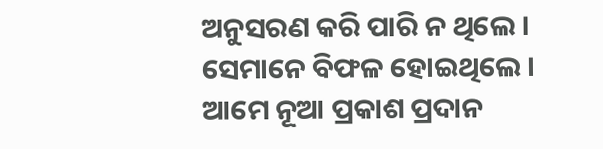ଅନୁସରଣ କରି ପାରି ନ ଥିଲେ । ସେମାନେ ବିଫଳ ହୋଇଥିଲେ । ଆମେ ନୂଆ ପ୍ରକାଶ ପ୍ରଦାନ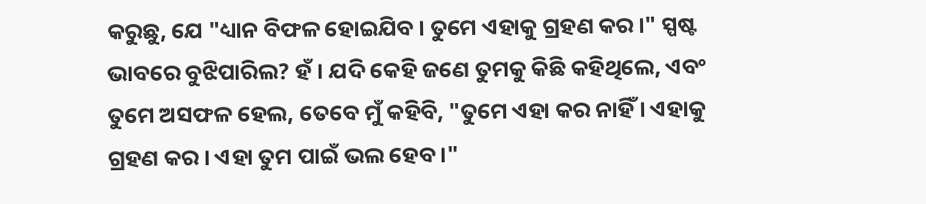କରୁଛୁ, ଯେ "ଧ୍ୟାନ ବିଫଳ ହୋଇଯିବ । ତୁମେ ଏହାକୁ ଗ୍ରହଣ କର ।" ସ୍ପଷ୍ଟ ଭାବରେ ବୁଝିପାରିଲ? ହଁ । ଯଦି କେହି ଜଣେ ତୁମକୁ କିଛି କହିଥିଲେ, ଏବଂ ତୁମେ ଅସଫଳ ହେଲ, ତେବେ ମୁଁ କହିବି, "ତୁମେ ଏହା କର ନାହିଁ । ଏହାକୁ ଗ୍ରହଣ କର । ଏହା ତୁମ ପାଇଁ ଭଲ ହେବ ।"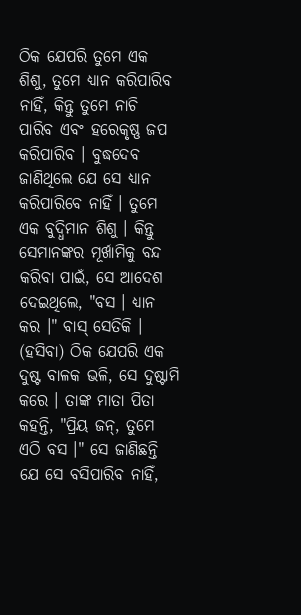ଠିକ ଯେପରି ତୁମେ ଏକ ଶିଶୁ, ତୁମେ ଧ୍ୟାନ କରିପାରିବ ନାହିଁ, କିନ୍ତୁ ତୁମେ ନାଚି ପାରିବ ଏବଂ ହରେକୃଷ୍ଣ ଜପ କରିପାରିବ । ବୁଦ୍ଧଦେବ ଜାଣିଥିଲେ ଯେ ସେ ଧ୍ୟାନ କରିପାରିବେ ନାହିଁ । ତୁମେ ଏକ ବୁଦ୍ଧିମାନ ଶିଶୁ । କିନ୍ତୁ ସେମାନଙ୍କର ମୂର୍ଖାମିକୁ ବନ୍ଦ କରିବା ପାଇଁ, ସେ ଆଦେଶ ଦେଇଥିଲେ, "ବସ । ଧ୍ୟାନ କର ।" ବାସ୍ ସେତିକି । (ହସିବା) ଠିକ ଯେପରି ଏକ ଦୁଷ୍ଟ ବାଳକ ଭଳି, ସେ ଦୁଷ୍ଟାମି କରେ । ତାଙ୍କ ମାତା ପିତା କହନ୍ତି, "ପ୍ରିୟ ଜନ୍, ତୁମେ ଏଠି ବସ ।" ସେ ଜାଣିଛନ୍ତି ଯେ ସେ ବସିପାରିବ ନାହିଁ,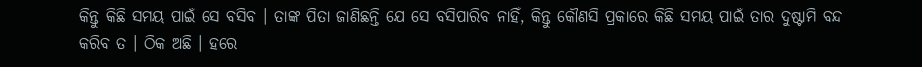କିନ୍ତୁ କିଛି ସମୟ ପାଇଁ ସେ ବସିବ । ତାଙ୍କ ପିତା ଜାଣିଛନ୍ତି ଯେ ସେ ବସିପାରିବ ନାହିଁ, କିନ୍ତୁ କୌଣସି ପ୍ରକାରେ କିଛି ସମୟ ପାଇଁ ତାର ଦୁଷ୍ଟାମି ବନ୍ଦ କରିବ ତ । ଠିକ ଅଛି । ହରେ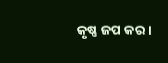କୃଷ୍ଣ ଜପ କର ।